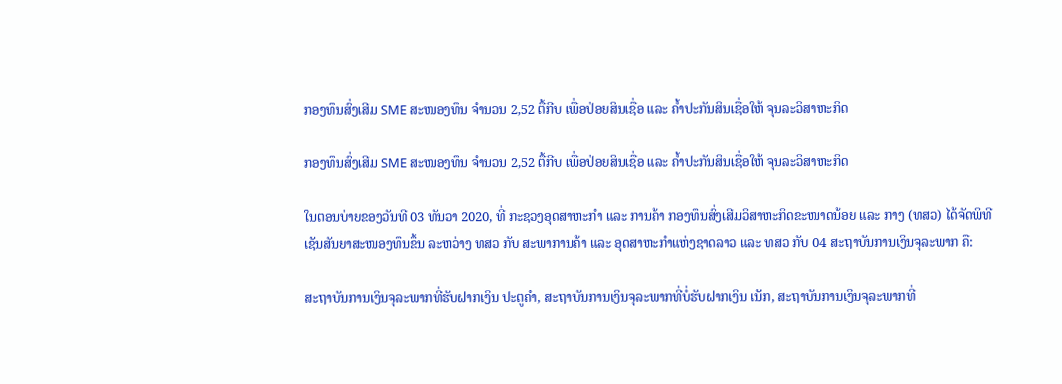ກອງທຶນສົ່ງເສີມ SME ສະໜອງທຶນ ຈຳນວນ 2,52 ຕື້ກີບ ເພື່ອປ່ອຍສິນເຊື່ອ ແລະ ຄໍ້າປະກັນສິນເຊື່ອໃຫ້ ຈຸນລະວິສາຫະກິດ

ກອງທຶນສົ່ງເສີມ SME ສະໜອງທຶນ ຈຳນວນ 2,52 ຕື້ກີບ ເພື່ອປ່ອຍສິນເຊື່ອ ແລະ ຄໍ້າປະກັນສິນເຊື່ອໃຫ້ ຈຸນລະວິສາຫະກິດ

ໃນຕອນບ່າຍຂອງວັນທີ 03 ທັນວາ 2020, ທີ່ ກະຊວງອຸດສາຫະກຳ ແລະ ການຄ້າ ກອງທຶນສົ່ງເສີມວິສາຫະກິດຂະໜາດນ້ອຍ ແລະ ກາງ (ທສວ) ໄດ້ຈັດພິທີເຊັນສັນຍາສະໜອງທຶນຂຶ້ນ ລະຫວ່າງ ທສວ ກັບ ສະພາການຄ້າ ແລະ ອຸດສາຫະກໍາແຫ່ງຊາດລາວ ແລະ ທສວ ກັບ 04 ສະຖາບັນການເງິນຈຸລະພາກ ຄື:

ສະຖາບັນການເງິນຈຸລະພາກທີ່ຮັບຝາກເງິນ ປະຕູຄໍາ, ສະຖາບັນການເງິນຈຸລະພາກທີ່ບໍ່ຮັບຝາກເງິນ ເນັກ, ສະຖາບັນການເງິນຈຸລະພາກທີ່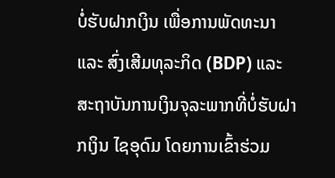ບໍ່ຮັບຝາກເງິນ ເພື່ອການພັດທະນາ ແລະ ສົ່ງເສີມທຸລະກິດ (BDP) ແລະ ສະຖາບັນການເງິນຈຸລະພາກທີ່ບໍ່ຮັບຝາກເງິນ ໄຊອຸດົມ ໂດຍການເຂົ້າຮ່ວມ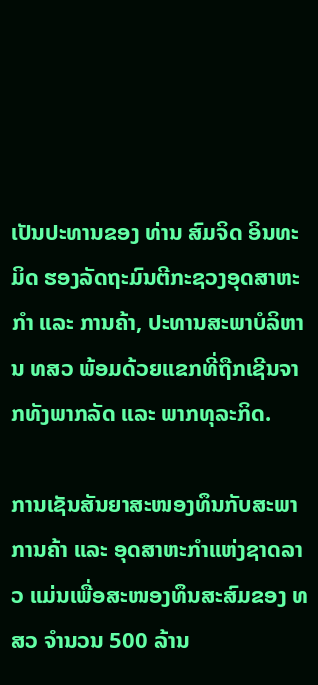ເປັນປະທານຂອງ ທ່ານ ສົມຈິດ ອິນທະມິດ ຮອງລັດຖະມົນຕີກະຊວງອຸດສາຫະກໍາ ແລະ ການຄ້າ, ປະທານສະພາບໍລິຫານ ທສວ ພ້ອມດ້ວຍແຂກທີ່ຖືກເຊີນຈາກທັງພາກລັດ ແລະ ພາກທຸລະກິດ.

ການເຊັນສັນຍາສະໜອງທຶນກັບສະພາການຄ້າ ແລະ ອຸດສາຫະກໍາແຫ່ງຊາດລາວ ແມ່ນເພື່ອສະໜອງທຶນສະສົມຂອງ ທສວ ຈຳນວນ 500 ລ້ານ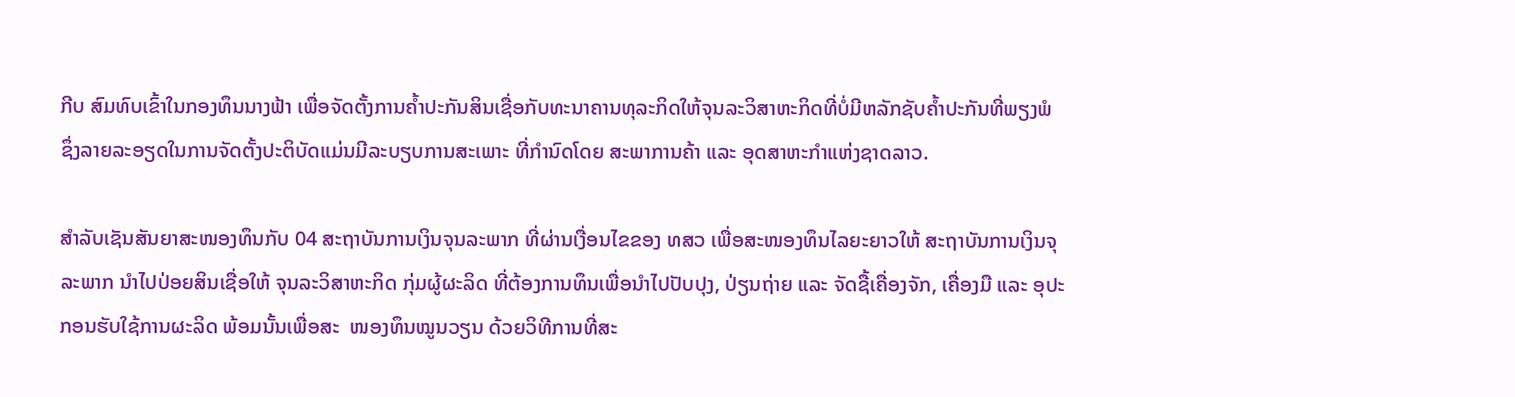ກີບ ສົມທົບເຂົ້າໃນກອງທຶນນາງຟ້າ ເພື່ອຈັດຕັ້ງການຄໍ້າປະກັນສິນເຊື່ອກັບທະນາຄານທຸລະກິດໃຫ້ຈຸນລະວິສາຫະກິດທີ່ບໍ່ມີຫລັກຊັບຄໍ້າປະກັນທີ່ພຽງພໍ ຊຶ່ງລາຍລະອຽດໃນການຈັດຕັ້ງປະຕິບັດແມ່ນມີລະບຽບການສະເພາະ ທີ່ກຳນົດໂດຍ ສະພາການຄ້າ ແລະ ອຸດສາຫະກຳແຫ່ງຊາດລາວ.

ສໍາລັບເຊັນສັນຍາສະໜອງທຶນກັບ 04 ສະຖາບັນການເງິນຈຸນລະພາກ ທີ່ຜ່ານເງື່ອນໄຂຂອງ ທສວ ເພື່ອສະໜອງທຶນໄລຍະຍາວໃຫ້ ສະຖາບັນການເງິນຈຸລະພາກ ນຳໄປປ່ອຍສິນເຊື່ອໃຫ້ ຈຸນລະວິສາຫະກິດ ກຸ່ມຜູ້ຜະລິດ ທີ່ຕ້ອງການທຶນເພື່ອນໍາໄປປັບປຸງ, ປ່ຽນຖ່າຍ ແລະ ຈັດຊື້ເຄື່ອງຈັກ, ເຄື່ອງມື ແລະ ອຸປະກອນຮັບໃຊ້ການຜະລິດ ພ້ອມນັ້ນເພື່ອສະ  ໜອງທຶນໝູນວຽນ ດ້ວຍວິທີການທີ່ສະ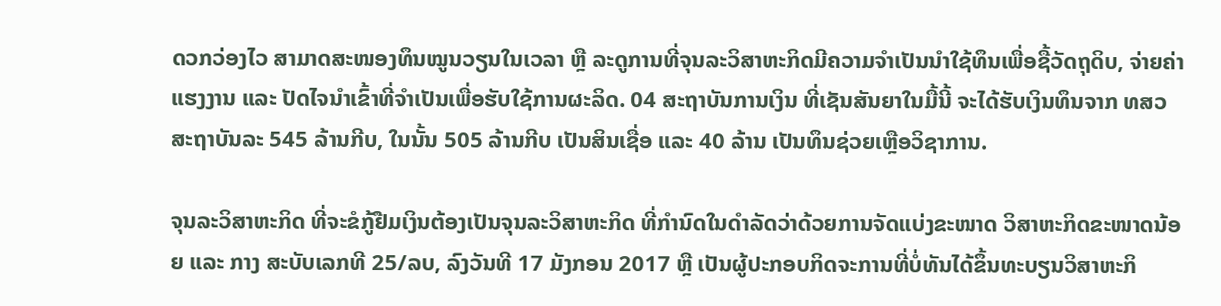ດວກວ່ອງໄວ ສາມາດສະໜອງທຶນໝູນວຽນໃນເວລາ ຫຼື ລະດູການທີ່ຈຸນລະວິສາຫະກິດມີຄວາມຈໍາເປັນນໍາໃຊ້ທຶນເພື່ອຊື້ວັດຖຸດິບ, ຈ່າຍຄ່າແຮງງານ ແລະ ປັດໄຈນໍາເຂົ້າທີ່ຈໍາເປັນເພື່ອຮັບໃຊ້ການຜະລິດ. 04 ສະຖາບັນການເງິນ ທີ່ເຊັນສັນຍາໃນມື້ນີ້ ຈະໄດ້ຮັບເງິນທຶນຈາກ ທສວ ສະຖາບັນລະ 545 ລ້ານກີບ, ໃນນັ້ນ 505 ລ້ານກີບ ເປັນສິນເຊື່ອ ແລະ 40 ລ້ານ ເປັນທຶນຊ່ວຍເຫຼືອວິຊາການ.

ຈຸນລະວິສາຫະກິດ ທີ່ຈະຂໍກູ້ຢືມເງິນຕ້ອງເປັນຈຸນລະວິສາຫະກິດ ທີ່ກຳນົດໃນດຳລັດວ່າດ້ວຍການຈັດແບ່ງຂະໜາດ ວິສາຫະກິດຂະໜາດນ້ອຍ ແລະ ກາງ ສະບັບເລກທີ 25/ລບ, ລົງວັນທີ 17 ມັງກອນ 2017 ຫຼື ເປັນຜູ້ປະກອບກິດຈະການທີ່ບໍ່ທັນໄດ້ຂຶ້ນທະບຽນວິສາຫະກິ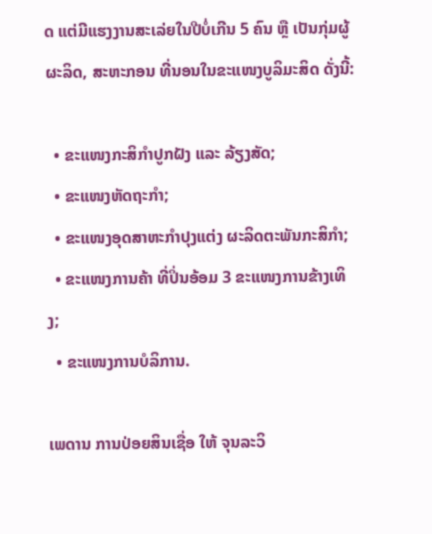ດ ແຕ່ມີແຮງງານສະເລ່ຍໃນປີບໍ່ເກີນ 5 ຄົນ ຫຼື ເປັນກຸ່ມຜູ້ຜະລິດ, ສະຫະກອນ ທີ່ນອນໃນຂະແໜງບູລິມະສິດ ດັ່ງນີ້:

  • ຂະແໜງກະສິກຳປູກຝັງ ແລະ ລ້ຽງສັດ;
  • ຂະແໜງຫັດຖະກຳ;
  • ຂະແໜງອຸດສາຫະກໍາປຸງແຕ່ງ ຜະລິດຕະພັນກະສິກຳ;
  • ຂະແໜງການຄ້າ ທີ່ປິ່ນອ້ອມ 3 ຂະແໜງການຂ້າງເທິງ;
  • ຂະແໜງການບໍລິການ.

ເພດານ ການປ່ອຍສິນເຊື່ອ ໃຫ້ ຈຸນລະວິ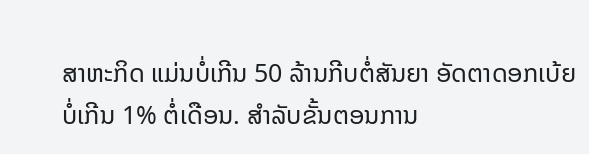ສາຫະກິດ ແມ່ນບໍ່ເກີນ 50 ລ້ານກີບຕໍ່ສັນຍາ ອັດຕາດອກເບ້ຍບໍ່ເກີນ 1% ຕໍ່ເດືອນ. ສໍາລັບຂັ້ນຕອນການ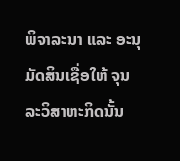ພິຈາລະນາ ແລະ ອະນຸມັດສິນເຊື່ອໃຫ້ ຈຸນລະວິສາຫະກິດນັ້ນ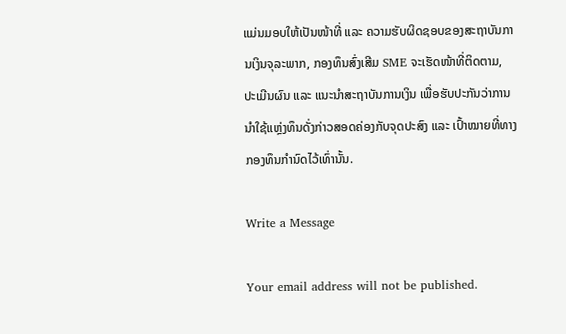ແມ່ນມອບໃຫ້ເປັນໜ້າທີ່ ແລະ ຄວາມຮັບຜິດຊອບຂອງສະຖາບັນການເງິນຈຸລະພາກ, ກອງທຶນສົ່ງເສີມ SME ຈະເຮັດໜ້າທີ່ຕິດຕາມ, ປະເມີນຜົນ ແລະ ແນະນໍາສະຖາບັນການເງິນ ເພື່ອຮັບປະກັນວ່າການນໍາໃຊ້ແຫຼ່ງທຶນດັ່ງກ່າວສອດຄ່ອງກັບຈຸດປະສົງ ແລະ ເປົ້າໝາຍທີ່ທາງກອງທຶນກໍານົດໄວ້ເທົ່ານັ້ນ.

Write a Message

Your email address will not be published.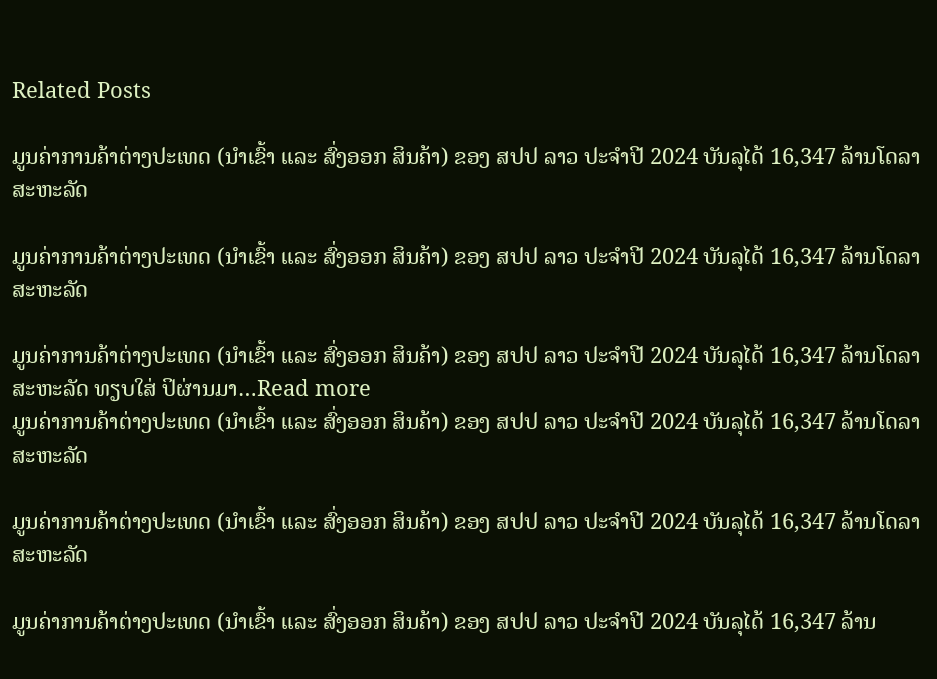Related Posts

ມູນຄ່າການຄ້າຕ່າງປະເທດ (ນໍາເຂົ້າ ແລະ ສົ່ງອອກ ສິນຄ້າ) ຂອງ ສປປ ລາວ ປະຈໍາປີ 2024 ບັນລຸໄດ້ 16,347 ລ້ານໂດລາສະຫະລັດ

ມູນຄ່າການຄ້າຕ່າງປະເທດ (ນໍາເຂົ້າ ແລະ ສົ່ງອອກ ສິນຄ້າ) ຂອງ ສປປ ລາວ ປະຈໍາປີ 2024 ບັນລຸໄດ້ 16,347 ລ້ານໂດລາສະຫະລັດ

ມູນຄ່າການຄ້າຕ່າງປະເທດ (ນໍາເຂົ້າ ແລະ ສົ່ງອອກ ສິນຄ້າ) ຂອງ ສປປ ລາວ ປະຈໍາປີ 2024 ບັນລຸໄດ້ 16,347 ລ້ານໂດລາສະຫະລັດ ທຽບໃສ່ ປິຜ່ານມາ…Read more
ມູນຄ່າການຄ້າຕ່າງປະເທດ (ນໍາເຂົ້າ ແລະ ສົ່ງອອກ ສິນຄ້າ) ຂອງ ສປປ ລາວ ປະຈໍາປີ 2024 ບັນລຸໄດ້ 16,347 ລ້ານໂດລາສະຫະລັດ

ມູນຄ່າການຄ້າຕ່າງປະເທດ (ນໍາເຂົ້າ ແລະ ສົ່ງອອກ ສິນຄ້າ) ຂອງ ສປປ ລາວ ປະຈໍາປີ 2024 ບັນລຸໄດ້ 16,347 ລ້ານໂດລາສະຫະລັດ

ມູນຄ່າການຄ້າຕ່າງປະເທດ (ນໍາເຂົ້າ ແລະ ສົ່ງອອກ ສິນຄ້າ) ຂອງ ສປປ ລາວ ປະຈໍາປີ 2024 ບັນລຸໄດ້ 16,347 ລ້ານ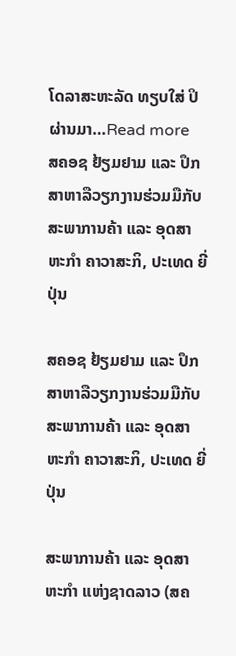ໂດລາສະຫະລັດ ທຽບໃສ່ ປິຜ່ານມາ…Read more
ສຄອຊ ຢ້ຽມຢາມ ແລະ ປຶກສາຫາລືວຽກງານຮ່ວມມືກັບສະພາການຄ້າ ແລະ ອຸດສາຫະກຳ ຄາວາສະກິ, ປະເທດ ຍີ່ປຸ່ນ

ສຄອຊ ຢ້ຽມຢາມ ແລະ ປຶກສາຫາລືວຽກງານຮ່ວມມືກັບສະພາການຄ້າ ແລະ ອຸດສາຫະກຳ ຄາວາສະກິ, ປະເທດ ຍີ່ປຸ່ນ

ສະພາການຄ້າ ແລະ ອຸດສາຫະກຳ ແຫ່ງຊາດລາວ (ສຄ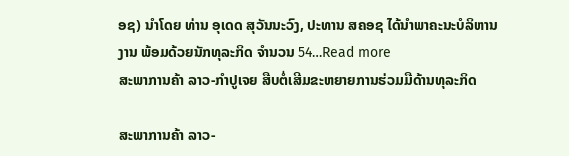ອຊ) ນຳໂດຍ ທ່ານ ອຸເດດ ສຸວັນນະວົງ, ປະທານ ສຄອຊ ໄດ້ນຳພາຄະນະບໍລິຫານງານ ພ້ອມດ້ວຍນັກທຸລະກິດ ຈຳນວນ 54…Read more
ສະພາການຄ້າ ລາວ-ກຳປູເຈຍ ສືບຕໍ່ເສີມຂະຫຍາຍການຮ່ວມມືດ້ານທຸລະກິດ

ສະພາການຄ້າ ລາວ-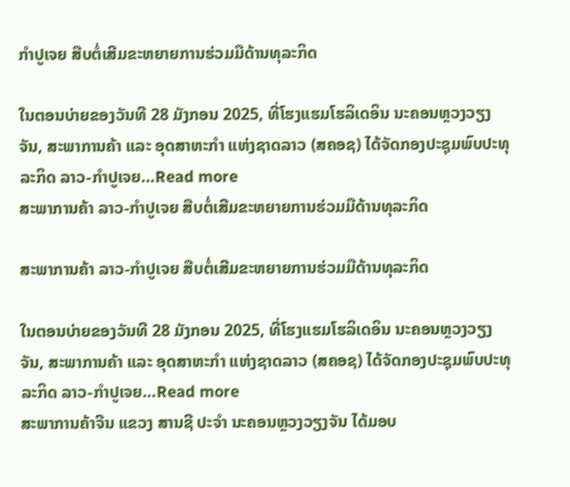ກຳປູເຈຍ ສືບຕໍ່ເສີມຂະຫຍາຍການຮ່ວມມືດ້ານທຸລະກິດ

ໃນຕອນບ່າຍຂອງວັນທີ 28 ມັງກອນ 2025, ທີ່ໂຮງແຮມໂຮລິເດອິນ ນະຄອນຫຼວງວຽງຈັນ, ສະພາການຄ້າ ແລະ ອຸດສາຫະກຳ ແຫ່ງຊາດລາວ (ສຄອຊ) ໄດ້ຈັດກອງປະຊຸມພົບປະທຸລະກິດ ລາວ-ກຳປູເຈຍ…Read more
ສະພາການຄ້າ ລາວ-ກຳປູເຈຍ ສືບຕໍ່ເສີມຂະຫຍາຍການຮ່ວມມືດ້ານທຸລະກິດ

ສະພາການຄ້າ ລາວ-ກຳປູເຈຍ ສືບຕໍ່ເສີມຂະຫຍາຍການຮ່ວມມືດ້ານທຸລະກິດ

ໃນຕອນບ່າຍຂອງວັນທີ 28 ມັງກອນ 2025, ທີ່ໂຮງແຮມໂຮລິເດອິນ ນະຄອນຫຼວງວຽງຈັນ, ສະພາການຄ້າ ແລະ ອຸດສາຫະກຳ ແຫ່ງຊາດລາວ (ສຄອຊ) ໄດ້ຈັດກອງປະຊຸມພົບປະທຸລະກິດ ລາວ-ກຳປູເຈຍ…Read more
ສະພາການຄ້າຈີນ ແຂວງ ສານຊີ ປະຈໍາ ນະຄອນຫຼວງວຽງຈັນ ໄດ້ມອບ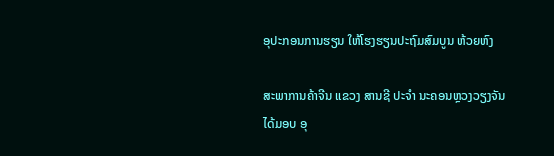ອຸປະກອນການຮຽນ ໃຫ້ໂຮງຮຽນປະຖົມສົມບູນ ຫ້ວຍຫົງ

ສະພາການຄ້າຈີນ ແຂວງ ສານຊີ ປະຈໍາ ນະຄອນຫຼວງວຽງຈັນ ໄດ້ມອບ ອຸ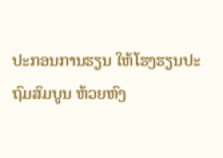ປະກອນການຮຽນ ໃຫ້ໂຮງຮຽນປະຖົມສົມບູນ ຫ້ວຍຫົງ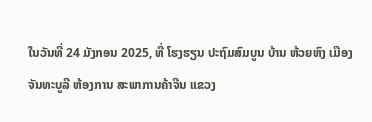ໃນວັນທີ່ 24 ມັງກອນ 2025, ທີ່ ໂຮງຮຽນ ປະຖົມສົມບູນ ບ້ານ ຫ້ວຍຫົງ ເມືອງ ຈັນທະບູລີ ຫ້ອງການ ສະພາການຄ້າຈີນ ແຂວງ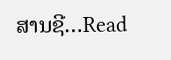ສານຊີ…Read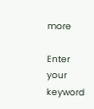more

Enter your keyword